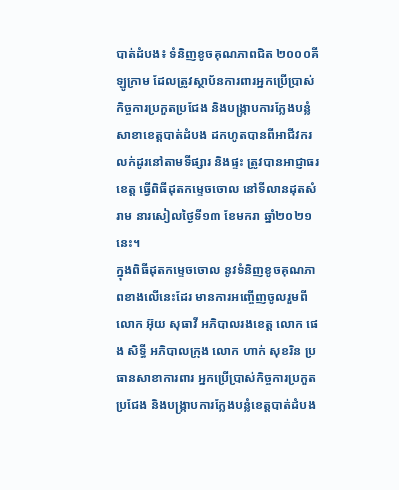បាត់ដំបង៖ ទំនិញខូចគុណភាពជិត ២០០០គីឡូក្រាម ដែលត្រូវស្ថាប័នការពារអ្នកប្រើប្រាស់ កិច្ចការប្រកួតប្រជែង និងបង្ក្រាបការក្លែងបន្លំសាខាខេត្តបាត់ដំបង ដកហូតបានពីអាជីវករលក់ដូរនៅតាមទីផ្សារ និងផ្ទះ ត្រូវបានអាជ្ញាធរខេត្ត ធ្វើពិធីដុតកម្ទេចចោល នៅទីលានដុតសំរាម នារសៀលថ្ងៃទី១៣ ខែមករា ឆ្នាំ២០២១នេះ។
ក្នុងពិធីដុតកម្ទេចចោល នូវទំនិញខូចគុណភាពខាងលើនេះដែរ មានការអញ្ចើញចូលរួមពីលោក អ៊ុយ សុធាវី អភិបាលរងខេត្ត លោក ផេង សិទ្ធី អភិបាលក្រុង លោក ហាក់ សុខរិន ប្រធានសាខាការពារ អ្នកប្រើប្រាស់កិច្ចការប្រកួតប្រជែង និងបង្ក្រាបការក្លែងបន្លំខេត្តបាត់ដំបង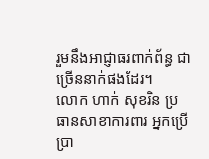រួមនឹងអាជ្ញាធរពាក់ព័ន្ធ ជាច្រើននាក់ផងដែរ។
លោក ហាក់ សុខរិន ប្រធានសាខាការពារ អ្នកប្រើប្រា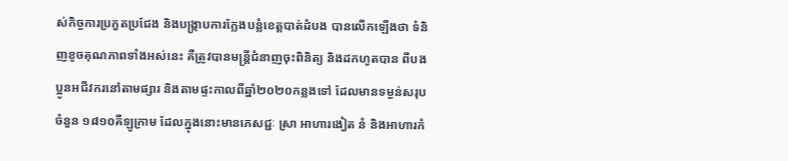ស់កិច្ចការប្រកួតប្រជែង និងបង្ក្រាបការក្លែងបន្លំខេត្តបាត់ដំបង បានលើកឡើងថា ទំនិញខូចគុណភាពទាំងអស់នេះ គឺត្រូវបានមន្ត្រីជំនាញចុះពិនិត្យ និងដកហូតបាន ពីបងប្អូនអជីវករនៅតាមផ្សារ និងតាមផ្ទះកាលពីឆ្នាំ២០២០កន្លងទៅ ដែលមានទម្ងន់សរុបចំនួន ១៨១០គីឡូក្រាម ដែលក្នុងនោះមានភេសជ្ជៈ ស្រា អាហារងៀត នំ និងអាហារកំ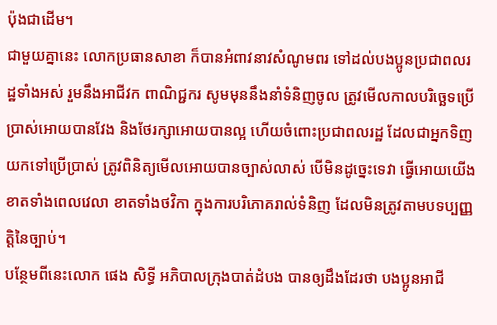ប៉ុងជាដើម។
ជាមួយគ្នានេះ លោកប្រធានសាខា ក៏បានអំពាវនាវសំណូមពរ ទៅដល់បងប្អូនប្រជាពលរដ្ឋទាំងអស់ រួមនឹងអាជីវក ពាណិជ្ជករ សូមមុននឹងនាំទំនិញចូល ត្រូវមើលកាលបរិច្ឆេទប្រើប្រាស់អោយបានវែង និងថែរក្សាអោយបានល្អ ហើយចំពោះប្រជាពលរដ្ឋ ដែលជាអ្នកទិញយកទៅប្រើប្រាស់ ត្រូវពិនិត្យមើលអោយបានច្បាស់លាស់ បើមិនដូច្នេះទេវា ធ្វើអោយយើងខាតទាំងពេលវេលា ខាតទាំងថវិកា ក្នុងការបរិភោគរាល់ទំនិញ ដែលមិនត្រូវតាមបទប្បញ្ញត្តិនៃច្បាប់។
បន្ថែមពីនេះលោក ផេង សិទ្ធី អភិបាលក្រុងបាត់ដំបង បានឲ្យដឹងដែរថា បងប្អូនអាជី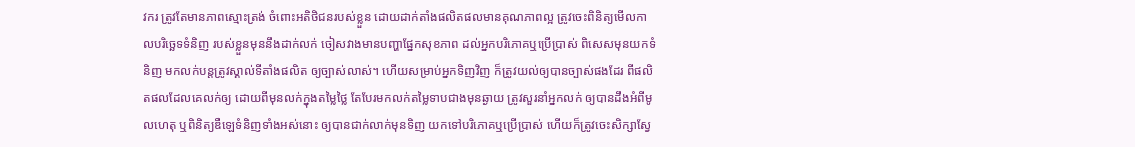វករ ត្រូវតែមានភាពស្មោះត្រង់ ចំពោះអតិថិជនរបស់ខ្លួន ដោយដាក់តាំងផលិតផលមានគុណភាពល្អ ត្រូវចេះពិនិត្យមើលកាលបរិច្ឆេទទំនិញ របស់ខ្លួនមុននឹងដាក់លក់ ចៀសវាងមានបញ្ហាផ្នែកសុខភាព ដល់អ្នកបរិភោគឬប្រើប្រាស់ ពិសេសមុនយកទំនិញ មកលក់បន្តត្រូវស្គាល់ទីតាំងផលិត ឲ្យច្បាស់លាស់។ ហើយសម្រាប់អ្នកទិញវិញ ក៏ត្រូវយល់ឲ្យបានច្បាស់ផងដែរ ពីផលិតផលដែលគេលក់ឲ្យ ដោយពីមុនលក់ក្នុងតម្លៃថ្លៃ តែបែរមកលក់តម្លៃទាបជាងមុនឆ្ងាយ ត្រូវសួរនាំអ្នកលក់ ឲ្យបានដឹងអំពីមូលហេតុ ឬពិនិត្យឌឺឡេទំនិញទាំងអស់នោះ ឲ្យបានជាក់លាក់មុនទិញ យកទៅបរិភោគឬប្រើប្រាស់ ហើយក៏ត្រូវចេះសិក្សាស្វែ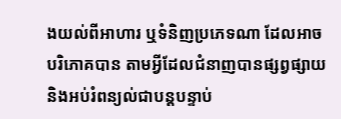ងយល់ពីអាហារ ឬទំនិញប្រភេទណា ដែលអាចបរិភោគបាន តាមអ្វីដែលជំនាញបានផ្សព្វផ្សាយ និងអប់រំពន្យល់ជាបន្តបន្ទាប់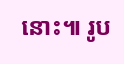នោះ៕ រូប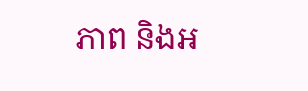ភាព និងអ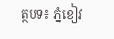ត្ថបទ៖ ភ្នំខៀវ